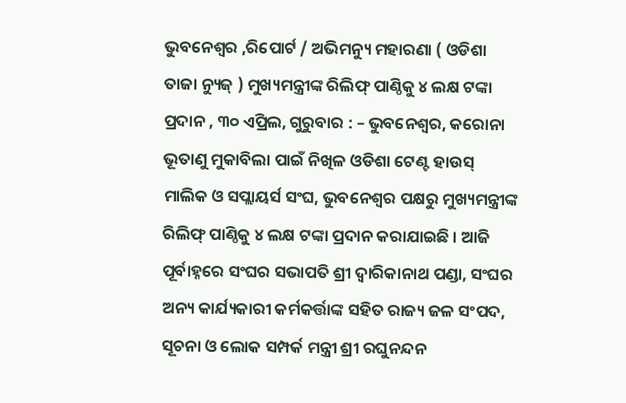ଭୁବନେଶ୍ଵର ,ରିପୋର୍ଟ / ଅଭିମନ୍ୟୁ ମହାରଣା ( ଓଡିଶା ତାଜା ନ୍ୟୁଜ୍ ) ମୁଖ୍ୟମନ୍ତ୍ରୀଙ୍କ ରିଲିଫ୍ ପାଣ୍ଠିକୁ ୪ ଲକ୍ଷ ଟଙ୍କା ପ୍ରଦାନ , ୩୦ ଏପ୍ରିଲ, ଗୁରୁବାର : – ଭୁବନେଶ୍ୱର, କରୋନା ଭୂତାଣୁ ମୁକାବିଲା ପାଇଁ ନିଖିଳ ଓଡିଶା ଟେଣ୍ଟ ହାଉସ୍ ମାଲିକ ଓ ସପ୍ଲାୟର୍ସ ସଂଘ, ଭୁବନେଶ୍ୱର ପକ୍ଷରୁ ମୁଖ୍ୟମନ୍ତ୍ରୀଙ୍କ ରିଲିଫ୍ ପାଣ୍ଠିକୁ ୪ ଲକ୍ଷ ଟଙ୍କା ପ୍ରଦାନ କରାଯାଇଛି । ଆଜି ପୂର୍ବାହ୍ନରେ ସଂଘର ସଭାପତି ଶ୍ରୀ ଦ୍ୱାରିକାନାଥ ପଣ୍ଡା, ସଂଘର ଅନ୍ୟ କାର୍ଯ୍ୟକାରୀ କର୍ମକର୍ତ୍ତାଙ୍କ ସହିତ ରାଜ୍ୟ ଜଳ ସଂପଦ, ସୂଚନା ଓ ଲୋକ ସମ୍ପର୍କ ମନ୍ତ୍ରୀ ଶ୍ରୀ ରଘୁନନ୍ଦନ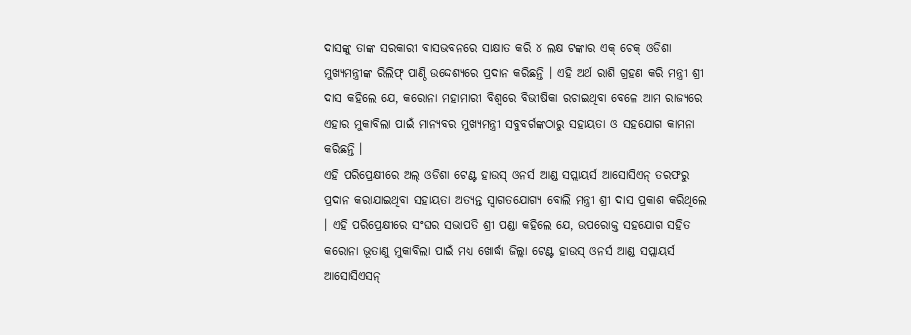ଦାସଙ୍କୁ ତାଙ୍କ ସରକାରୀ ବାସଭବନରେ ସାକ୍ଷାତ କରି ୪ ଲକ୍ଷ ଟଙ୍କାର ଏକ୍ ଚେକ୍ ଓଡିଶା ମୁଖ୍ୟମନ୍ତ୍ରୀଙ୍କ ରିଲିଫ୍ ପାଣ୍ଠି ଉଦ୍ଦେଶ୍ୟରେ ପ୍ରଦାନ କରିଛନ୍ତି । ଏହି ଅର୍ଥ ରାଶି ଗ୍ରହଣ କରି ମନ୍ତ୍ରୀ ଶ୍ରୀ ଦାସ କହିଲେ ଯେ, କରୋନା ମହାମାରୀ ବିଶ୍ୱରେ ବିଭୀଷିକା ରଚାଇଥିବା ବେଳେ ଆମ ରାଜ୍ୟରେ ଏହାର ମୁକାବିଲା ପାଇଁ ମାନ୍ୟବର ମୁଖ୍ୟମନ୍ତ୍ରୀ ସବୁବର୍ଗଙ୍କଠାରୁ ସହାୟତା ଓ ସହଯୋଗ କାମନା କରିଛନ୍ତି ।
ଏହି ପରିପ୍ରେକ୍ଷୀରେ ଅଲ୍ ଓଡିଶା ଟେଣ୍ଟ ହାଉସ୍ ଓନର୍ସ ଆଣ୍ଡ ସପ୍ଲାୟର୍ସ ଆସୋସିଏନ୍ ତରଫରୁ ପ୍ରଦାନ କରାଯାଇଥିବା ସହାୟତା ଅତ୍ୟନ୍ତ ସ୍ୱାଗତଯୋଗ୍ୟ ବୋଲି ମନ୍ତ୍ରୀ ଶ୍ରୀ ଦାସ ପ୍ରକାଶ କରିଥିଲେ । ଏହି ପରିପ୍ରେକ୍ଷୀରେ ସଂଘର ସଭାପତି ଶ୍ରୀ ପଣ୍ଡା କହିଲେ ଯେ, ଉପରୋକ୍ତ ସହଯୋଗ ସହିତ କରୋନା ଭୂତାଣୁ ମୁକାବିଲା ପାଇଁ ମଧ୍ୟ ଖୋର୍ଦ୍ଧା ଜିଲ୍ଲା ଟେଣ୍ଟ ହାଉସ୍ ଓନର୍ସ ଆଣ୍ଡ ସପ୍ଲାୟର୍ସ ଆସୋସିଏସନ୍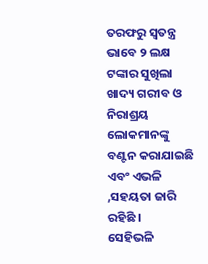ତରଫରୁ ସ୍ୱତନ୍ତ୍ର ଭାବେ ୨ ଲକ୍ଷ ଟଙ୍କାର ସୁଖିଲା ଖାଦ୍ୟ ଗରୀବ ଓ ନିରାଶ୍ରୟ ଲୋକମାନଙ୍କୁ ବଣ୍ଟନ କରାଯାଇଛି ଏବଂ ଏଭଳି ,ସହୟତା ଜାରି ରହିଛି ।
ସେହିଭଳି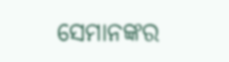ସେମାନଙ୍କର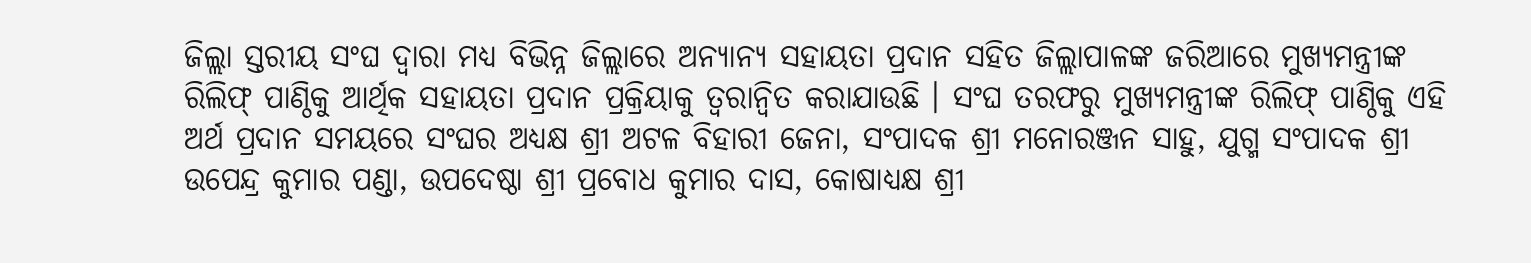ଜିଲ୍ଲା ସ୍ତରୀୟ ସଂଘ ଦ୍ୱାରା ମଧ୍ୟ ବିଭିନ୍ନ ଜିଲ୍ଲାରେ ଅନ୍ୟାନ୍ୟ ସହାୟତା ପ୍ରଦାନ ସହିତ ଜିଲ୍ଲାପାଳଙ୍କ ଜରିଆରେ ମୁଖ୍ୟମନ୍ତ୍ରୀଙ୍କ ରିଲିଫ୍ ପାଣ୍ଠିକୁ ଆର୍ଥିକ ସହାୟତା ପ୍ରଦାନ ପ୍ରକ୍ରିୟାକୁ ତ୍ୱରାନ୍ୱିତ କରାଯାଉଛି । ସଂଘ ତରଫରୁ ମୁଖ୍ୟମନ୍ତ୍ରୀଙ୍କ ରିଲିଫ୍ ପାଣ୍ଠିକୁ ଏହି ଅର୍ଥ ପ୍ରଦାନ ସମୟରେ ସଂଘର ଅଧ୍ୟକ୍ଷ ଶ୍ରୀ ଅଟଳ ବିହାରୀ ଜେନା, ସଂପାଦକ ଶ୍ରୀ ମନୋରଞ୍ଜନ ସାହୁ, ଯୁଗ୍ମ ସଂପାଦକ ଶ୍ରୀ ଉପେନ୍ଦ୍ର କୁମାର ପଣ୍ଡା, ଉପଦେଷ୍ଠା ଶ୍ରୀ ପ୍ରବୋଧ କୁମାର ଦାସ, କୋଷାଧ୍ୟକ୍ଷ ଶ୍ରୀ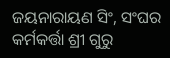ଜୟନାରାୟଣ ସିଂ, ସଂଘର କର୍ମକର୍ତ୍ତା ଶ୍ରୀ ଗୁରୁ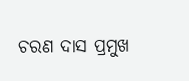ଚରଣ ଦାସ ପ୍ରମୁଖ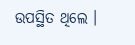ଉପସ୍ଥିତ ଥିଲେ ।